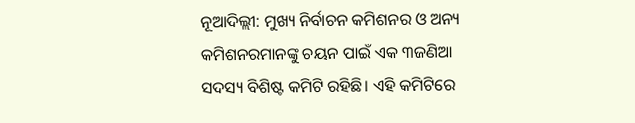ନୂଆଦିଲ୍ଲୀ: ମୁଖ୍ୟ ନିର୍ବାଚନ କମିଶନର ଓ ଅନ୍ୟ କମିଶନରମାନଙ୍କୁ ଚୟନ ପାଇଁ ଏକ ୩ଜଣିଆ ସଦସ୍ୟ ବିଶିଷ୍ଟ କମିଟି ରହିଛି। ଏହି କମିଟିରେ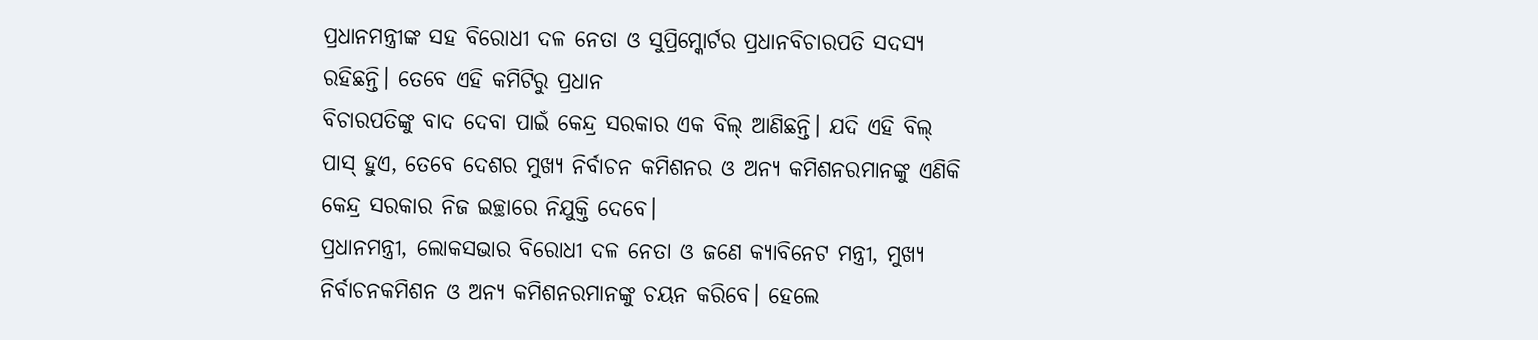ପ୍ରଧାନମନ୍ତ୍ରୀଙ୍କ ସହ ବିରୋଧୀ ଦଳ ନେତା ଓ ସୁପ୍ରିମ୍କୋର୍ଟର ପ୍ରଧାନବିଚାରପତି ସଦସ୍ୟ ରହିଛନ୍ତି। ତେବେ ଏହି କମିଟିରୁ ପ୍ରଧାନ
ବିଚାରପତିଙ୍କୁ ବାଦ ଦେବା ପାଇଁ କେନ୍ଦ୍ର ସରକାର ଏକ ବିଲ୍ ଆଣିଛନ୍ତି। ଯଦି ଏହି ବିଲ୍ ପାସ୍ ହୁଏ, ତେବେ ଦେଶର ମୁଖ୍ୟ ନିର୍ବାଚନ କମିଶନର ଓ ଅନ୍ୟ କମିଶନରମାନଙ୍କୁ ଏଣିକି କେନ୍ଦ୍ର ସରକାର ନିଜ ଇଚ୍ଛାରେ ନିଯୁକ୍ତି ଦେବେ।
ପ୍ରଧାନମନ୍ତ୍ରୀ, ଲୋକସଭାର ବିରୋଧୀ ଦଳ ନେତା ଓ ଜଣେ କ୍ୟାବିନେଟ ମନ୍ତ୍ରୀ, ମୁଖ୍ୟ ନିର୍ବାଚନକମିଶନ ଓ ଅନ୍ୟ କମିଶନରମାନଙ୍କୁ ଚୟନ କରିବେ। ହେଲେ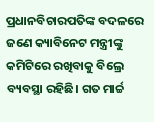ପ୍ରଧାନବିଚାରପତିଙ୍କ ବଦଳରେ ଜଣେ କ୍ୟାବିନେଟ ମନ୍ତ୍ରୀଙ୍କୁ କମିଟିରେ ରଖିବାକୁ ବିଲ୍ରେ ବ୍ୟବସ୍ଥା ରହିଛି। ଗତ ମାର୍ଚ୍ଚ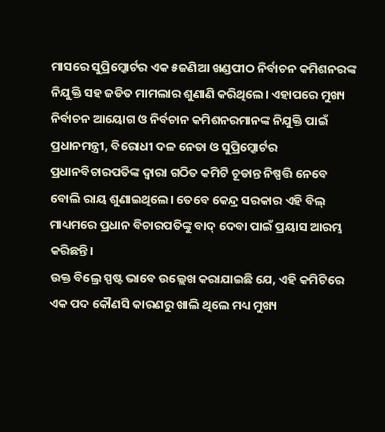ମାସରେ ସୁପ୍ରିମ୍କୋର୍ଟର ଏକ ୫ଜଣିଆ ଖଣ୍ଡପୀଠ ନିର୍ବାଚନ କମିଶନରଙ୍କ ନିଯୁକ୍ତି ସହ ଜଡିତ ମାମଲାର ଶୁଣାଣି କରିଥିଲେ। ଏହାପରେ ମୁଖ୍ୟ ନିର୍ବାଚନ ଆୟୋଗ ଓ ନିର୍ବଚାନ କମିଶନରମାନଙ୍କ ନିଯୁକ୍ତି ପାଇଁ ପ୍ରଧାନମନ୍ତ୍ରୀ, ବିରୋଧୀ ଦଳ ନେତା ଓ ସୁପ୍ରିମ୍କୋର୍ଟର ପ୍ରଧାନବିଚାରପତିଙ୍କ ଦ୍ୱାରା ଗଠିତ କମିଟି ଚୂଡାନ୍ତ ନିଷ୍ପତ୍ତି ନେବେ ବୋଲି ରାୟ ଶୁଣାଇଥିଲେ। ତେବେ କେନ୍ଦ୍ର ସରକାର ଏହି ବିଲ୍ ମାଧ୍ୟମରେ ପ୍ରଧାନ ବିଚାରପତିଙ୍କୁ ବାଦ୍ ଦେବା ପାଇଁ ପ୍ରୟାସ ଆରମ୍ଭ କରିଛନ୍ତି।
ଉକ୍ତ ବିଲ୍ରେ ସ୍ପଷ୍ଟ ଭାବେ ଉଲ୍ଲେଖ କରାଯାଇଛି ଯେ, ଏହି କମିଟିରେ ଏକ ପଦ କୌଣସି କାରଣରୁ ଖାଲି ଥିଲେ ମଧ୍ୟ ମୁଖ୍ୟ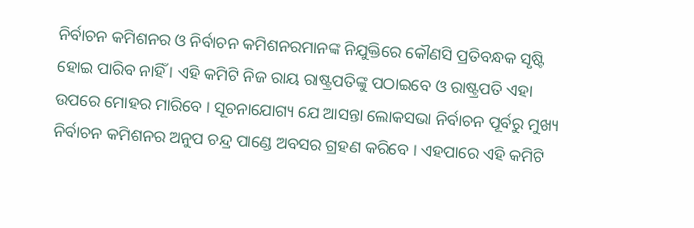ନିର୍ବାଚନ କମିଶନର ଓ ନିର୍ବାଚନ କମିଶନରମାନଙ୍କ ନିଯୁକ୍ତିରେ କୌଣସି ପ୍ରତିବନ୍ଧକ ସୃଷ୍ଟି ହୋଇ ପାରିବ ନାହିଁ । ଏହି କମିଟି ନିଜ ରାୟ ରାଷ୍ଟ୍ରପତିଙ୍କୁ ପଠାଇବେ ଓ ରାଷ୍ଟ୍ରପତି ଏହା ଉପରେ ମୋହର ମାରିବେ । ସୂଚନାଯୋଗ୍ୟ ଯେ ଆସନ୍ତା ଲୋକସଭା ନିର୍ବାଚନ ପୂର୍ବରୁ ମୁଖ୍ୟ ନିର୍ବାଚନ କମିଶନର ଅନୁପ ଚନ୍ଦ୍ର ପାଣ୍ଡେ ଅବସର ଗ୍ରହଣ କରିବେ । ଏହପାରେ ଏହି କମିଟି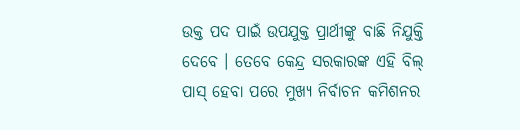ଉକ୍ତ ପଦ ପାଇଁ ଉପଯୁକ୍ତ ପ୍ରାର୍ଥୀଙ୍କୁ ବାଛି ନିଯୁକ୍ତି ଦେବେ । ତେବେ କେନ୍ଦ୍ର ସରକାରଙ୍କ ଏହି ବିଲ୍ ପାସ୍ ହେବା ପରେ ମୁଖ୍ୟ ନିର୍ବାଚନ କମିଶନର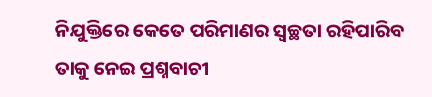ନିଯୁକ୍ତିରେ କେତେ ପରିମାଣର ସ୍ୱଚ୍ଛତା ରହିପାରିବ ତାକୁ ନେଇ ପ୍ରଶ୍ନବାଚୀ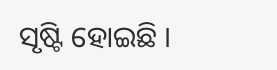ସୃଷ୍ଟି ହୋଇଛି ।